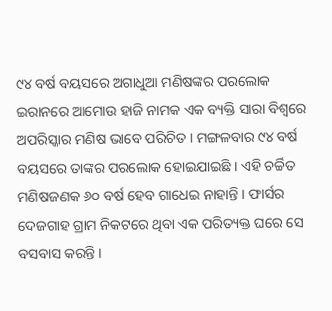୯୪ ବର୍ଷ ବୟସରେ ଅଗାଧୁଆ ମଣିଷଙ୍କର ପରଲୋକ
ଇରାନରେ ଆମୋଉ ହାଜି ନାମକ ଏକ ବ୍ୟକ୍ତି ସାରା ବିଶ୍ୱରେ ଅପରିସ୍କାର ମଣିଷ ଭାବେ ପରିଚିତ । ମଙ୍ଗଳବାର ୯୪ ବର୍ଷ ବୟସରେ ତାଙ୍କର ପରଲୋକ ହୋଇଯାଇଛି । ଏହି ଚର୍ଚ୍ଚିତ ମଣିଷଜଣକ ୬୦ ବର୍ଷ ହେବ ଗାଧେଇ ନାହାନ୍ତି । ଫାର୍ସର ଦେଜଗାହ ଗ୍ରାମ ନିକଟରେ ଥିବା ଏକ ପରିତ୍ୟକ୍ତ ଘରେ ସେ ବସବାସ କରନ୍ତି ।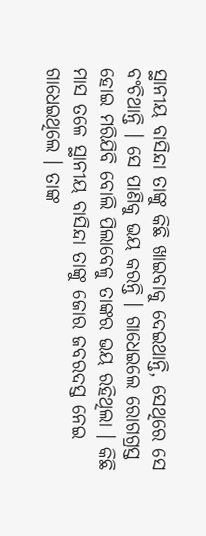ସ୍ଥାନୀୟ ବାସିନ୍ଦା ତାଙ୍କୁ କିଛି ଖାଇବାକୁ ଦେଇଥାନ୍ତି, ସେଥିରେ ସେ ବଂଚିଥାନ୍ତି । ସେ ପାଣିକୁ ଭୟ କରନ୍ତି । ଗାଧେଇଲେ ରୋଗଗ୍ରସ୍ତ ହୋଇ ମରିଯିବି ବୋଲି ପିଲାବେଳୁ ତାଙ୍କର ଭୟ ରହିଥିଲା । କିଛି ମାସ ତଳେ ସ୍ଥାନୀୟ ବାସିନ୍ଦା ତାଙ୍କୁ ଜୋର ଜବରଦସ୍ତ ନେଇ ଗାଧେଇଥିଲେ । ତାଙ୍କ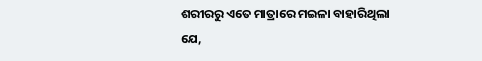ଶରୀରରୁ ଏତେ ମାତ୍ରାରେ ମଇଳା ବାହାରିଥିଲା ଯେ,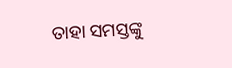ତାହା ସମସ୍ତଙ୍କୁ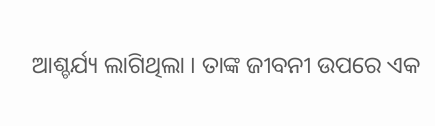ଆଶ୍ଚର୍ଯ୍ୟ ଲାଗିଥିଲା । ତାଙ୍କ ଜୀବନୀ ଉପରେ ଏକ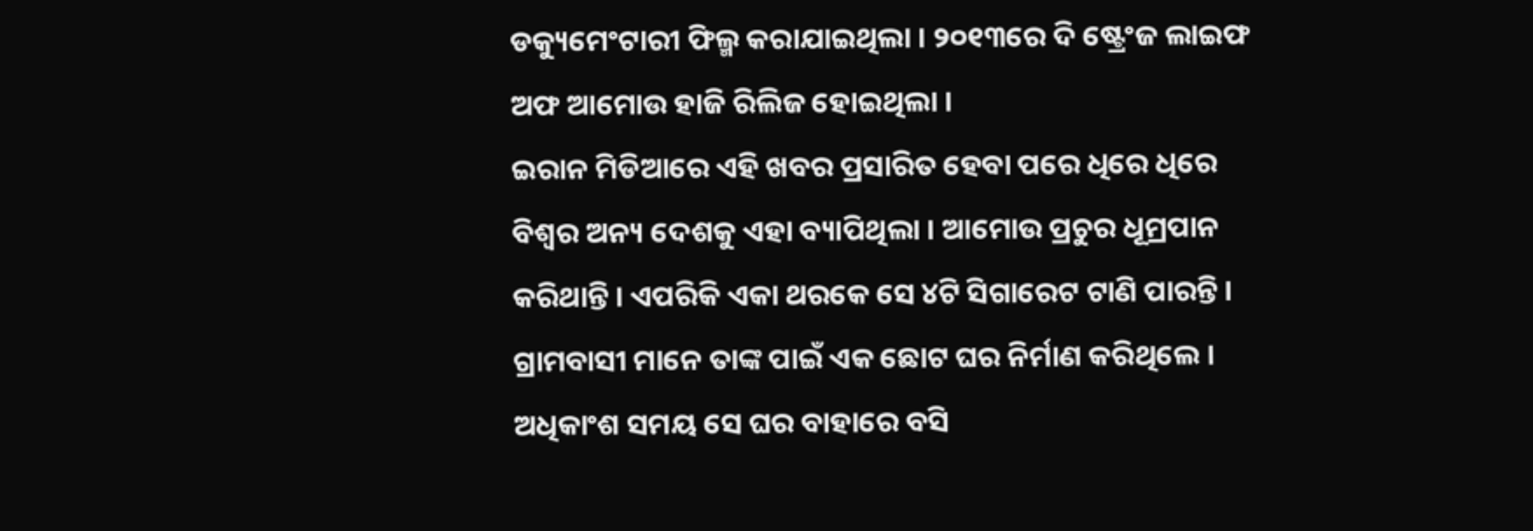ଡକ୍ୟୁମେଂଟାରୀ ଫିଲ୍ମ କରାଯାଇଥିଲା । ୨୦୧୩ରେ ଦି ଷ୍ଟ୍ରେଂଜ ଲାଇଫ ଅଫ ଆମୋଉ ହାଜି ରିଲିଜ ହୋଇଥିଲା ।
ଇରାନ ମିଡିଆରେ ଏହି ଖବର ପ୍ରସାରିତ ହେବା ପରେ ଧିରେ ଧିରେ ବିଶ୍ୱର ଅନ୍ୟ ଦେଶକୁ ଏହା ବ୍ୟାପିଥିଲା । ଆମୋଉ ପ୍ରଚୁର ଧୂମ୍ରପାନ କରିଥାନ୍ତି । ଏପରିକି ଏକା ଥରକେ ସେ ୪ଟି ସିଗାରେଟ ଟାଣି ପାରନ୍ତି । ଗ୍ରାମବାସୀ ମାନେ ତାଙ୍କ ପାଇଁ ଏକ ଛୋଟ ଘର ନିର୍ମାଣ କରିଥିଲେ । ଅଧିକାଂଶ ସମୟ ସେ ଘର ବାହାରେ ବସି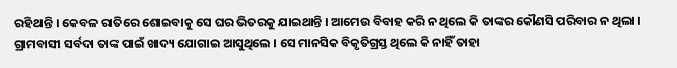ରହିଥାନ୍ତି । କେବଳ ରାତିରେ ଶୋଇବାକୁ ସେ ଘର ଭିତରକୁ ଯାଇଥାନ୍ତି । ଆମେଉ ବିବାହ କରି ନ ଥିଲେ କି ତାଙ୍କର କୌଣସି ପରିବାର ନ ଥିଲା । ଗ୍ରାମବାସୀ ସର୍ବଦା ତାଙ୍କ ପାଇଁ ଖାଦ୍ୟ ଯୋଗାଇ ଆସୁଥିଲେ । ସେ ମାନସିକ ବିକୃତିଗ୍ରସ୍ତ ଥିଲେ କି ନାହିଁ ତାହା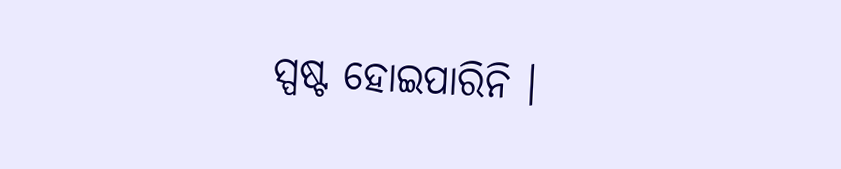ସ୍ପଷ୍ଟ ହୋଇପାରିନି ।